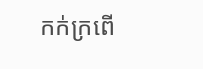កក់ក្រពើ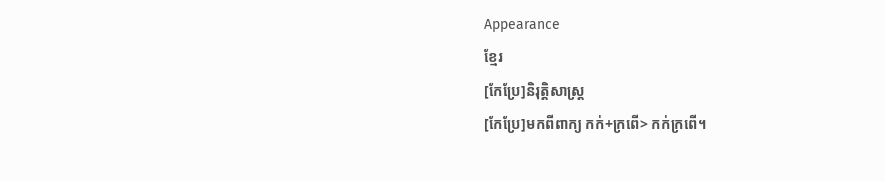Appearance
ខ្មែរ
[កែប្រែ]និរុត្តិសាស្ត្រ
[កែប្រែ]មកពីពាក្យ កក់+ក្រពើ> កក់ក្រពើ។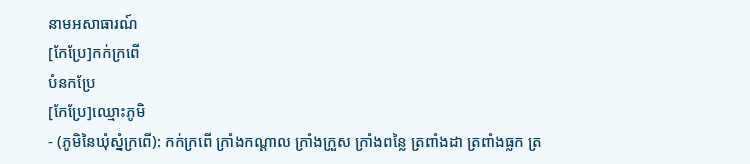នាមអសាធារណ៍
[កែប្រែ]កក់ក្រពើ
បំនកប្រែ
[កែប្រែ]ឈ្មោះភូមិ
- (ភូមិនៃឃុំស្នំក្រពើ): កក់ក្រពើ ក្រាំងកណ្ដាល ក្រាំងក្រួស ក្រាំងពន្លៃ ត្រពាំងដា ត្រពាំងធ្លក ត្រ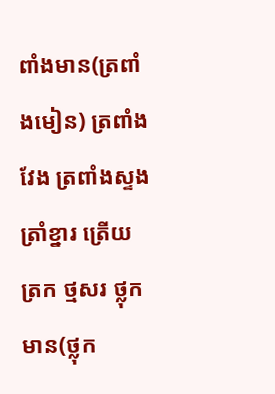ពាំងមាន(ត្រពាំងមៀន) ត្រពាំងវែង ត្រពាំងស្ទង ត្រាំខ្នារ ត្រើយត្រក ថ្មសរ ថ្លុកមាន(ថ្លុក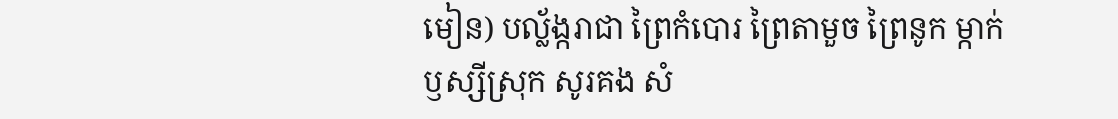មៀន) បល្ល័ង្ករាជា ព្រៃកំបោរ ព្រៃតាមួច ព្រៃនូក ម្កាក់ ឫស្សីស្រុក សូរគង សំ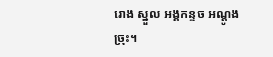រោង ស្នួល អង្គកន្ទច អណ្ដូងច្រុះ។